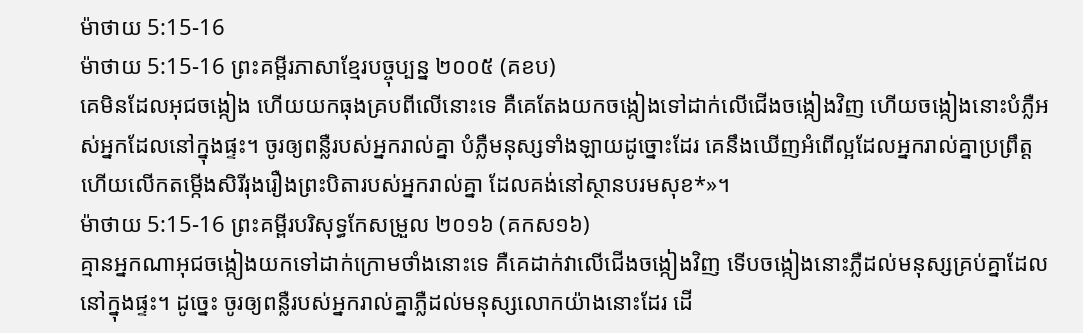ម៉ាថាយ 5:15-16
ម៉ាថាយ 5:15-16 ព្រះគម្ពីរភាសាខ្មែរបច្ចុប្បន្ន ២០០៥ (គខប)
គេមិនដែលអុជចង្កៀង ហើយយកធុងគ្របពីលើនោះទេ គឺគេតែងយកចង្កៀងទៅដាក់លើជើងចង្កៀងវិញ ហើយចង្កៀងនោះបំភ្លឺអស់អ្នកដែលនៅក្នុងផ្ទះ។ ចូរឲ្យពន្លឺរបស់អ្នករាល់គ្នា បំភ្លឺមនុស្សទាំងឡាយដូច្នោះដែរ គេនឹងឃើញអំពើល្អដែលអ្នករាល់គ្នាប្រព្រឹត្ត ហើយលើកតម្កើងសិរីរុងរឿងព្រះបិតារបស់អ្នករាល់គ្នា ដែលគង់នៅស្ថានបរមសុខ*»។
ម៉ាថាយ 5:15-16 ព្រះគម្ពីរបរិសុទ្ធកែសម្រួល ២០១៦ (គកស១៦)
គ្មានអ្នកណាអុជចង្កៀងយកទៅដាក់ក្រោមថាំងនោះទេ គឺគេដាក់វាលើជើងចង្កៀងវិញ ទើបចង្កៀងនោះភ្លឺដល់មនុស្សគ្រប់គ្នាដែលនៅក្នុងផ្ទះ។ ដូច្នេះ ចូរឲ្យពន្លឺរបស់អ្នករាល់គ្នាភ្លឺដល់មនុស្សលោកយ៉ាងនោះដែរ ដើ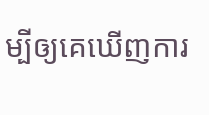ម្បីឲ្យគេឃើញការ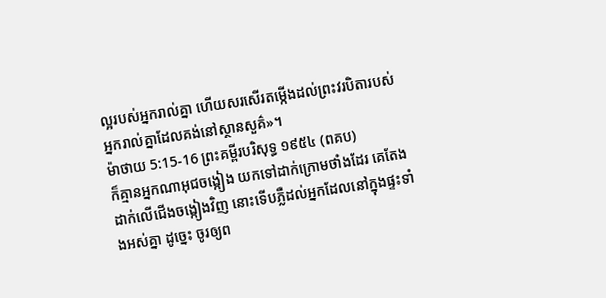ល្អរបស់អ្នករាល់គ្នា ហើយសរសើរតម្កើងដល់ព្រះវរបិតារបស់អ្នករាល់គ្នាដែលគង់នៅស្ថានសួគ៌»។
ម៉ាថាយ 5:15-16 ព្រះគម្ពីរបរិសុទ្ធ ១៩៥៤ (ពគប)
ក៏គ្មានអ្នកណាអុជចង្កៀង យកទៅដាក់ក្រោមថាំងដែរ គេតែងដាក់លើជើងចង្កៀងវិញ នោះទើបភ្លឺដល់អ្នកដែលនៅក្នុងផ្ទះទាំងអស់គ្នា ដូច្នេះ ចូរឲ្យព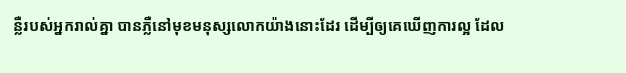ន្លឺរបស់អ្នករាល់គ្នា បានភ្លឺនៅមុខមនុស្សលោកយ៉ាងនោះដែរ ដើម្បីឲ្យគេឃើញការល្អ ដែល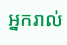អ្នករាល់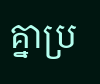គ្នាប្រ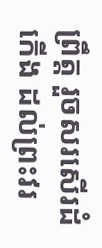ព្រឹត្ត រួចសរសើរដំកើង ដល់ព្រះវរ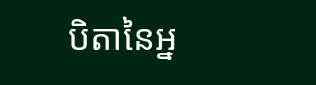បិតានៃអ្ន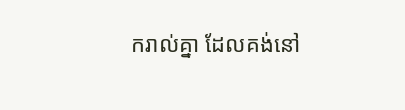ករាល់គ្នា ដែលគង់នៅ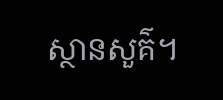ស្ថានសួគ៌។